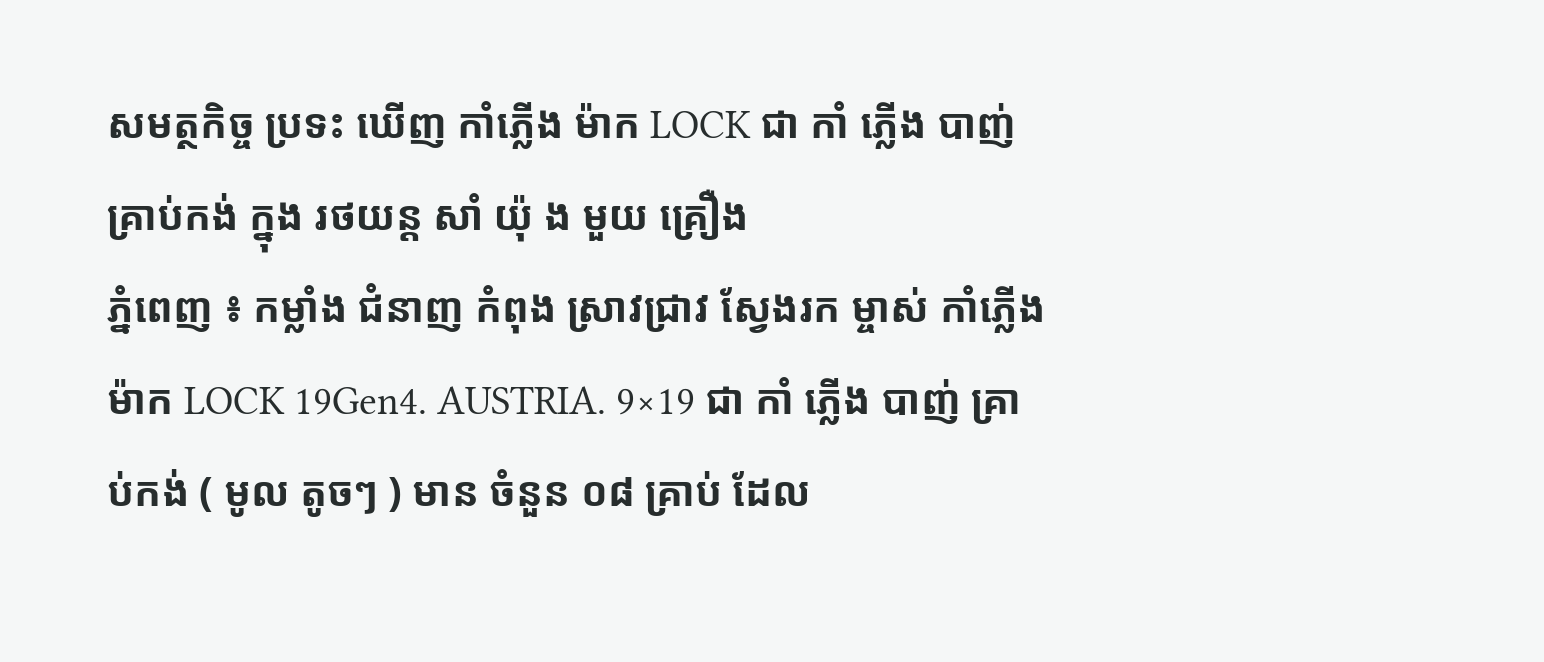សមត្ថកិច្ច ប្រទះ ឃើញ កាំភ្លើង ម៉ាក LOCK ជា កាំ ភ្លើង បាញ់ គ្រាប់កង់ ក្នុង រថយន្ត សាំ យ៉ុ ង មួយ គ្រឿង
ភ្នំពេញ ៖ កម្លាំង ជំនាញ កំពុង ស្រាវជ្រាវ ស្វែងរក ម្ចាស់ កាំភ្លើង ម៉ាក LOCK 19Gen4. AUSTRIA. 9×19 ជា កាំ ភ្លើង បាញ់ គ្រាប់កង់ ( មូល តូចៗ ) មាន ចំនួន ០៨ គ្រាប់ ដែល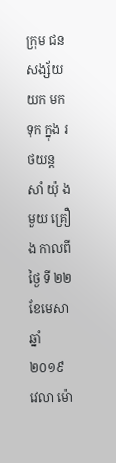ក្រុម ជនសង្ស័យ យក មក ទុក ក្នុង រថយន្ត សាំ យ៉ុ ង មួយ គ្រឿង កាលពី ថ្ងៃ ទី ២២ ខែមេសា ឆ្នាំ ២០១៩ វេលា ម៉ោ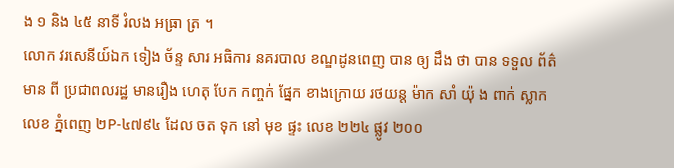ង ១ និង ៤៥ នាទី រំលង អធ្រា ត្រ ។
លោក វរសេនីយ៍ឯក ទៀង ច័ន្ទ សារ អធិការ នគរបាល ខណ្ឌដូនពេញ បាន ឲ្យ ដឹង ថា បាន ទទួល ព័ត៌មាន ពី ប្រជាពលរដ្ឋ មានរឿង ហេតុ បែក កញ្ចក់ ផ្នែក ខាងក្រោយ រថយន្ត ម៉ាក សាំ យ៉ុ ង ពាក់ ស្លាក លេខ ភ្នំពេញ ២P-៤៧៩៤ ដែល ចត ទុក នៅ មុខ ផ្ទះ លេខ ២២៤ ផ្លូវ ២០០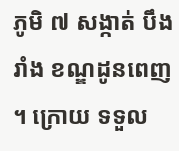ភូមិ ៧ សង្កាត់ បឹង រាំង ខណ្ឌដូនពេញ ។ ក្រោយ ទទួល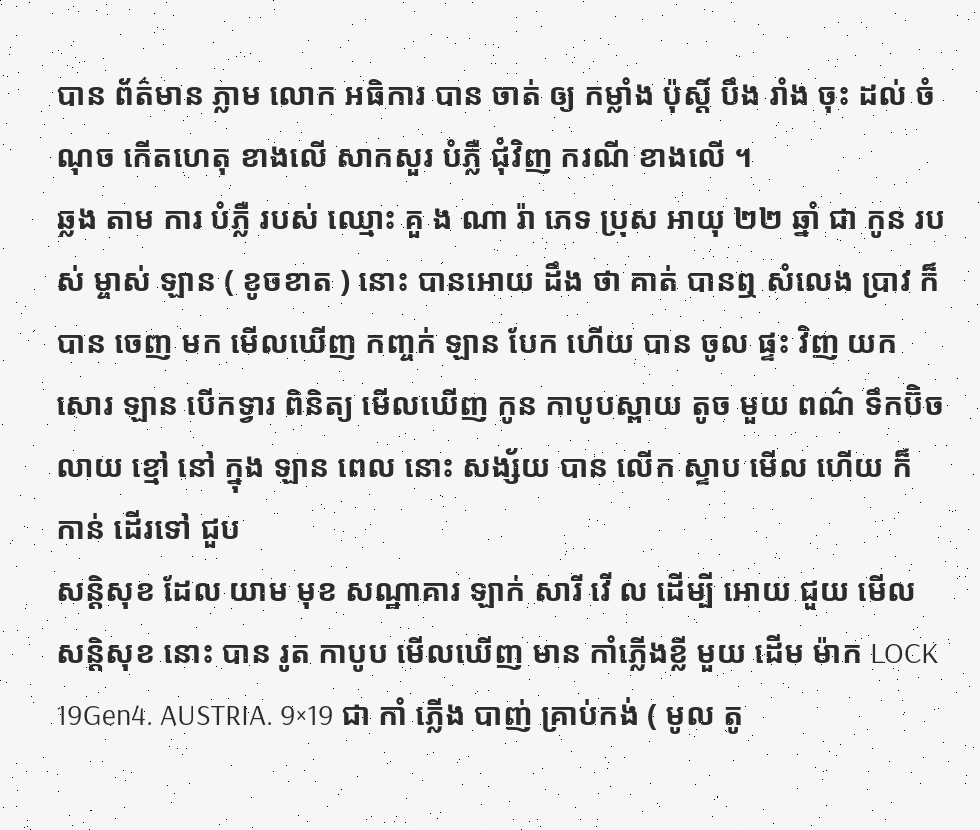បាន ព័ត៌មាន ភ្លាម លោក អធិការ បាន ចាត់ ឲ្យ កម្លាំង ប៉ុស្តិ៍ បឹង រាំង ចុះ ដល់ ចំណុច កើតហេតុ ខាងលើ សាកសួរ បំភ្លឺ ជុំវិញ ករណី ខាងលើ ។
ឆ្លង តាម ការ បំភ្លឺ របស់ ឈ្មោះ គួ ង ណា រ៉ា ភេទ ប្រុស អាយុ ២២ ឆ្នាំ ជា កូន របស់ ម្ចាស់ ឡាន ( ខូចខាត ) នោះ បានអោយ ដឹង ថា គាត់ បានឮ សំលេង ប្រាវ ក៏ បាន ចេញ មក មើលឃើញ កញ្ចក់ ឡាន បែក ហើយ បាន ចូល ផ្ទះ វិញ យក សោរ ឡាន បើកទ្វារ ពិនិត្យ មើលឃើញ កូន កាបូបស្ពាយ តូច មួយ ពណ៌ ទឹកប៊ិច លាយ ខ្មៅ នៅ ក្នុង ឡាន ពេល នោះ សង្ស័យ បាន លើក ស្ទាប មើល ហើយ ក៏ កាន់ ដើរទៅ ជួប
សន្តិសុខ ដែល យាម មុខ សណ្ឋាគារ ឡាក់ សារី វើ ល ដើម្បី អោយ ជួយ មើល សន្តិសុខ នោះ បាន រូត កាបូប មើលឃើញ មាន កាំភ្លើងខ្លី មួយ ដើម ម៉ាក LOCK 19Gen4. AUSTRIA. 9×19 ជា កាំ ភ្លើង បាញ់ គ្រាប់កង់ ( មូល តូ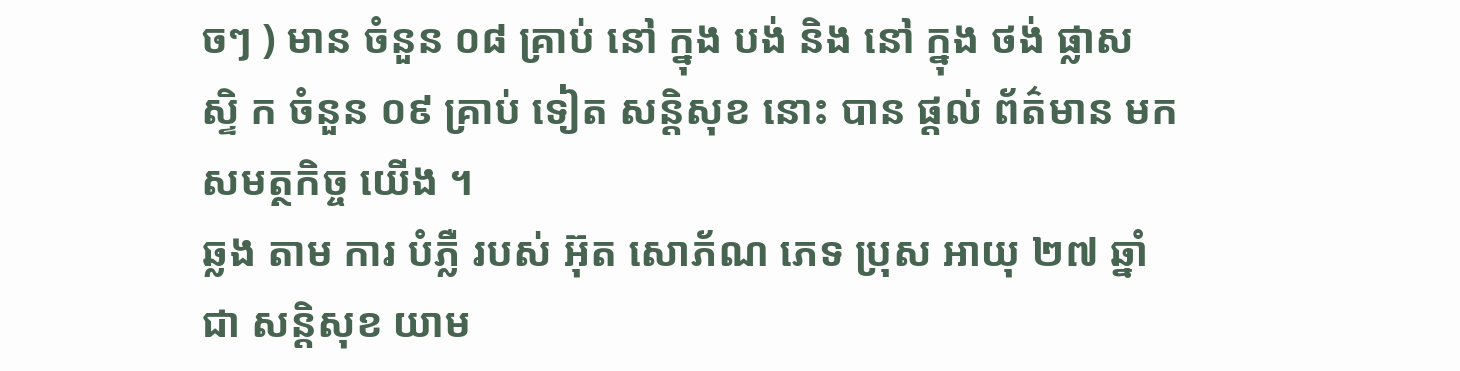ចៗ ) មាន ចំនួន ០៨ គ្រាប់ នៅ ក្នុង បង់ និង នៅ ក្នុង ថង់ ផ្លាស ស្ទិ ក ចំនួន ០៩ គ្រាប់ ទៀត សន្តិសុខ នោះ បាន ផ្តល់ ព័ត៌មាន មក សមត្ថកិច្ច យើង ។
ឆ្លង តាម ការ បំភ្លឺ របស់ អ៊ុត សោភ័ណ ភេទ ប្រុស អាយុ ២៧ ឆ្នាំ ជា សន្តិសុខ យាម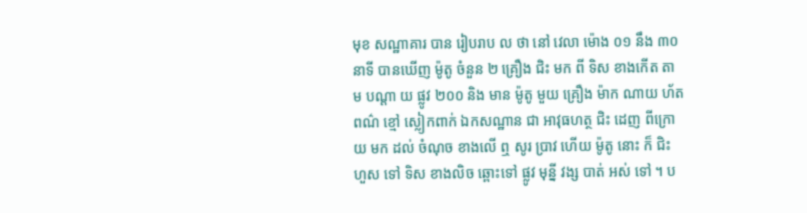មុខ សណ្ឋាគារ បាន រៀបរាប ល ថា នៅ វេលា ម៉ោង ០១ នឹង ៣០ នាទី បានឃើញ ម៉ូតូ ចំនួន ២ គ្រឿង ជិះ មក ពី ទិស ខាងកើត តាម បណ្តា យ ផ្លូវ ២០០ និង មាន ម៉ូតូ មួយ គ្រឿង ម៉ាក ណាយ ហ័ត ពណ៌ ខ្មៅ ស្លៀកពាក់ ឯកសណ្ឋាន ជា អាវុធហត្ថ ជិះ ដេញ ពីក្រោយ មក ដល់ ចំណុច ខាងលើ ឮ សូរ ប្រាវ ហើយ ម៉ូតូ នោះ ក៏ ជិះ ហួស ទៅ ទិស ខាងលិច ឆ្ពោះទៅ ផ្លូវ មុន្នី វង្ស បាត់ អស់ ទៅ ។ ប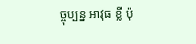ច្ចុប្បន្ន អាវុធ ខ្លី ប៉ុ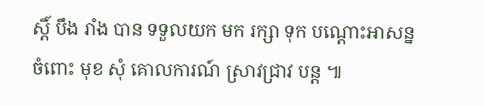ស្តិ៍ បឹង រាំង បាន ទទួលយក មក រក្សា ទុក បណ្តោះអាសន្ន ចំពោះ មុខ សុំ គោលការណ៍ ស្រាវជ្រាវ បន្ត ៕